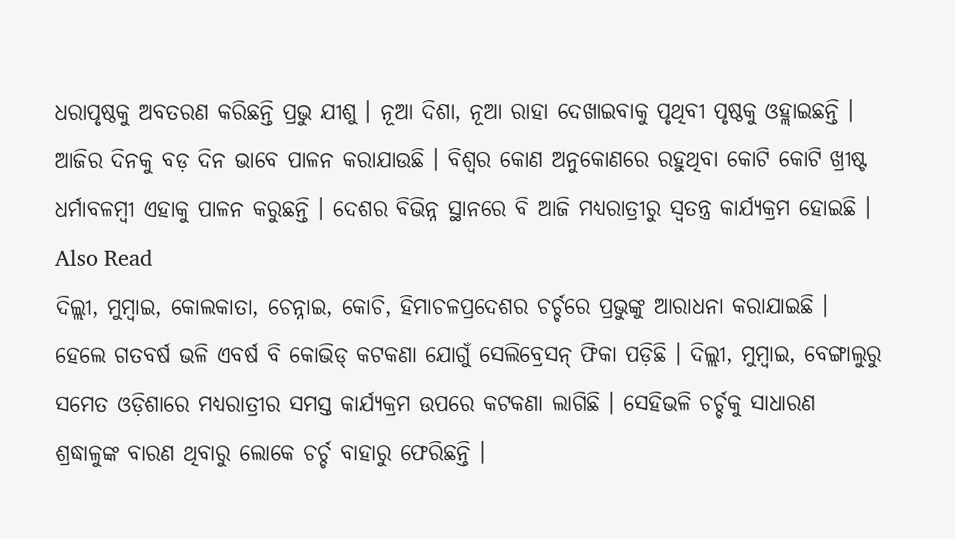ଧରାପୃଷ୍ଠକୁ ଅବତରଣ କରିଛନ୍ତି ପ୍ରଭୁ ଯୀଶୁ । ନୂଆ ଦିଶା, ନୂଆ ରାହା ଦେଖାଇବାକୁ ପୃଥିବୀ ପୃଷ୍ଠକୁ ଓହ୍ଲାଇଛନ୍ତି । ଆଜିର ଦିନକୁ ବଡ଼ ଦିନ ଭାବେ ପାଳନ କରାଯାଉଛି । ବିଶ୍ୱର କୋଣ ଅନୁକୋଣରେ ରହୁଥିବା କୋଟି କୋଟି ଖ୍ରୀଷ୍ଟ ଧର୍ମାବଳମ୍ବୀ ଏହାକୁ ପାଳନ କରୁଛନ୍ତି । ଦେଶର ବିଭିନ୍ନ ସ୍ଥାନରେ ବି ଆଜି ମଧ୍ୟରାତ୍ରୀରୁ ସ୍ୱତନ୍ତ୍ର କାର୍ଯ୍ୟକ୍ରମ ହୋଇଛି ।
Also Read
ଦିଲ୍ଲୀ, ମୁମ୍ବାଇ, କୋଲକାତା, ଚେନ୍ନାଇ, କୋଚି, ହିମାଚଳପ୍ରଦେଶର ଚର୍ଚ୍ଚରେ ପ୍ରଭୁଙ୍କୁ ଆରାଧନା କରାଯାଇଛି । ହେଲେ ଗତବର୍ଷ ଭଳି ଏବର୍ଷ ବି କୋଭିଡ୍ କଟକଣା ଯୋଗୁଁ ସେଲିବ୍ରେସନ୍ ଫିକା ପଡ଼ିଛି । ଦିଲ୍ଲୀ, ମୁମ୍ବାଇ, ବେଙ୍ଗାଲୁରୁ ସମେତ ଓଡ଼ିଶାରେ ମଧ୍ୟରାତ୍ରୀର ସମସ୍ତ କାର୍ଯ୍ୟକ୍ରମ ଉପରେ କଟକଣା ଲାଗିଛି । ସେହିଭଳି ଚର୍ଚ୍ଚକୁ ସାଧାରଣ ଶ୍ରଦ୍ଧାଳୁଙ୍କ ବାରଣ ଥିବାରୁ ଲୋକେ ଚର୍ଚ୍ଚ ବାହାରୁ ଫେରିଛନ୍ତି ।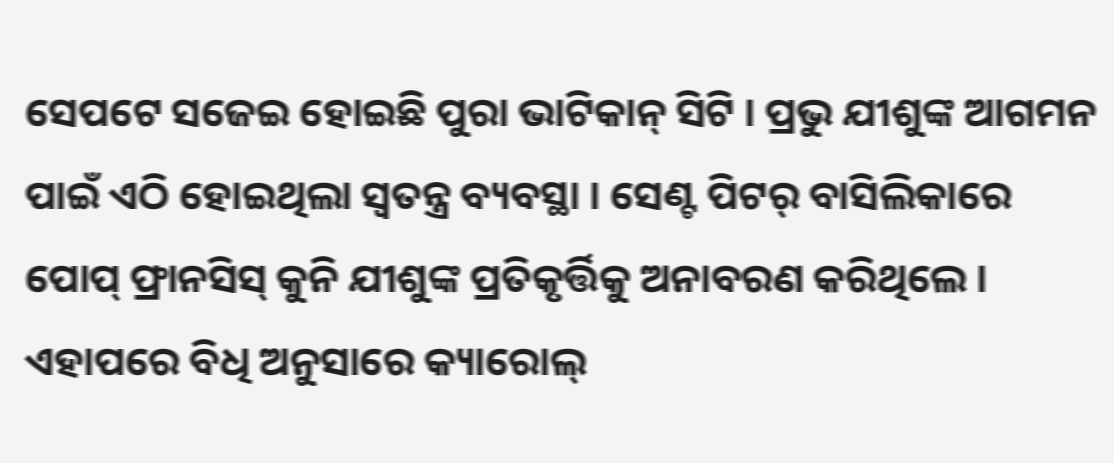ସେପଟେ ସଜେଇ ହୋଇଛି ପୁରା ଭାଟିକାନ୍ ସିଟି । ପ୍ରଭୁ ଯୀଶୁଙ୍କ ଆଗମନ ପାଇଁ ଏଠି ହୋଇଥିଲା ସ୍ୱତନ୍ତ୍ର ବ୍ୟବସ୍ଥା । ସେଣ୍ଟ ପିଟର୍ ବାସିଲିକାରେ ପୋପ୍ ଫ୍ରାନସିସ୍ କୁନି ଯୀଶୁଙ୍କ ପ୍ରତିକୃର୍ତ୍ତିକୁ ଅନାବରଣ କରିଥିଲେ । ଏହାପରେ ବିଧି ଅନୁସାରେ କ୍ୟାରୋଲ୍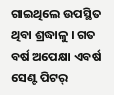ଗାଇଥିଲେ ଉପସ୍ଥିତ ଥିବା ଶ୍ରଦ୍ଧାଳୁ । ଗତ ବର୍ଷ ଅପେକ୍ଷା ଏବର୍ଷ ସେଣ୍ଟ ପିଟର୍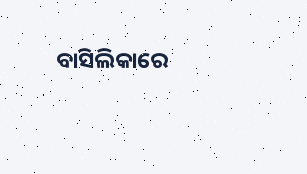ବାସିଲିକାରେ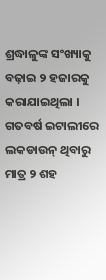ଶ୍ରଦ୍ଧାଳୁଙ୍କ ସଂଖ୍ୟାକୁ ବଢ଼ାଇ ୨ ହଜାରକୁ କରାଯାଇଥିଲା । ଗତବର୍ଷ ଇଟାଲୀରେ ଲକଡାଉନ୍ ଥିବାରୁ ମାତ୍ର ୨ ଶହ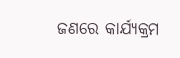ଜଣରେ କାର୍ଯ୍ୟକ୍ରମ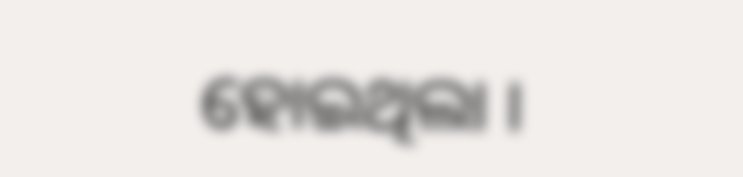ହୋଇଥିଲା ।